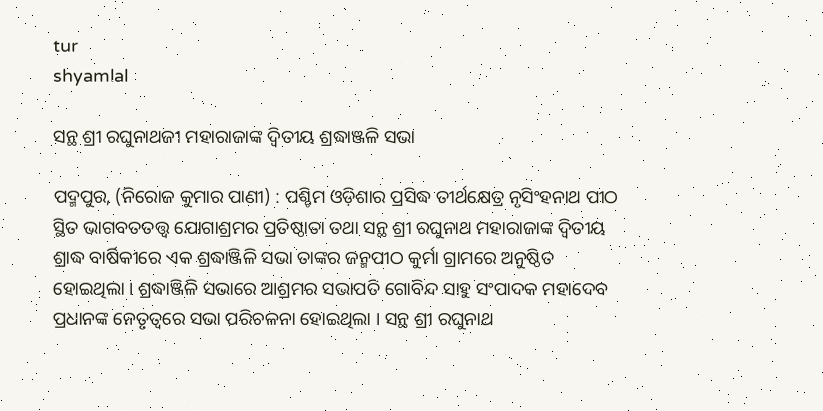tur
shyamlal

ସନ୍ଥ ଶ୍ରୀ ରଘୁନାଥଜୀ ମହାରାଜାଙ୍କ ଦ୍ୱିତୀୟ ଶ୍ରଦ୍ଧାଞ୍ଜଳି ସଭା

ପଦ୍ମପୁର, (ନିରୋଜ କୁମାର ପାଣୀ) : ପଶ୍ଚିମ ଓଡ଼ିଶାର ପ୍ରସିଦ୍ଧ ତୀର୍ଥକ୍ଷେତ୍ର ନୃସିଂହନାଥ ପୀଠ ସ୍ଥିତ ଭାଗବତତତ୍ତ୍ୱ ଯୋଗାଶ୍ରମର ପ୍ରତିଷ୍ଠାତା ତଥା ସନ୍ଥ ଶ୍ରୀ ରଘୁନାଥ ମହାରାଜାଙ୍କ ଦ୍ୱିତୀୟ ଶ୍ରାଦ୍ଧ ବାର୍ଷିକୀରେ ଏକ ଶ୍ରଦ୍ଧାଞ୍ଜିଳି ସଭା ତାଙ୍କର ଜନ୍ମପୀଠ କୁର୍ମା ଗ୍ରାମରେ ଅନୁଷ୍ଠିତ ହୋଇଥିଲା । ଶ୍ରଦ୍ଧାଞ୍ଜିଳି ସଭାରେ ଆଶ୍ରମର ସଭାପତି ଗୋବିନ୍ଦ ସାହୁ ସଂପାଦକ ମହାଦେବ ପ୍ରଧାନଙ୍କ ନେତୃତ୍ୱରେ ସଭା ପରିଚଳନା ହୋଇଥିଲା । ସନ୍ଥ ଶ୍ରୀ ରଘୁନାଥ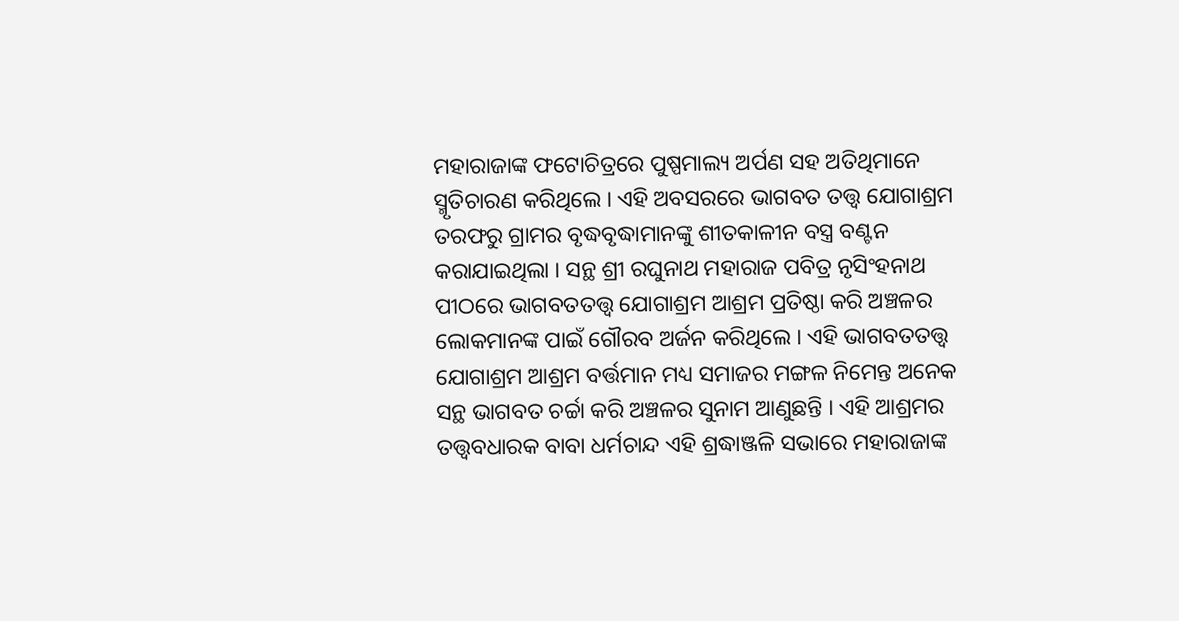ମହାରାଜାଙ୍କ ଫଟୋଚିତ୍ରରେ ପୁଷ୍ପମାଲ୍ୟ ଅର୍ପଣ ସହ ଅତିଥିମାନେ ସ୍ମୃତିଚାରଣ କରିଥିଲେ । ଏହି ଅବସରରେ ଭାଗବତ ତତ୍ତ୍ୱ ଯୋଗାଶ୍ରମ ତରଫରୁ ଗ୍ରାମର ବୃଦ୍ଧବୃଦ୍ଧାମାନଙ୍କୁ ଶୀତକାଳୀନ ବସ୍ତ୍ର ବଣ୍ଟନ କରାଯାଇଥିଲା । ସନ୍ଥ ଶ୍ରୀ ରଘୁନାଥ ମହାରାଜ ପବିତ୍ର ନୃସିଂହନାଥ ପୀଠରେ ଭାଗବତତତ୍ତ୍ୱ ଯୋଗାଶ୍ରମ ଆଶ୍ରମ ପ୍ରତିଷ୍ଠା କରି ଅଞ୍ଚଳର ଲୋକମାନଙ୍କ ପାଇଁ ଗୌରବ ଅର୍ଜନ କରିଥିଲେ । ଏହି ଭାଗବତତତ୍ତ୍ୱ ଯୋଗାଶ୍ରମ ଆଶ୍ରମ ବର୍ତ୍ତମାନ ମଧ୍ୟ ସମାଜର ମଙ୍ଗଳ ନିମେନ୍ତ ଅନେକ ସନ୍ଥ ଭାଗବତ ଚର୍ଚ୍ଚା କରି ଅଞ୍ଚଳର ସୁନାମ ଆଣୁଛନ୍ତି । ଏହି ଆଶ୍ରମର ତତ୍ତ୍ୱବଧାରକ ବାବା ଧର୍ମଚାନ୍ଦ ଏହି ଶ୍ରଦ୍ଧାଞ୍ଜଳି ସଭାରେ ମହାରାଜାଙ୍କ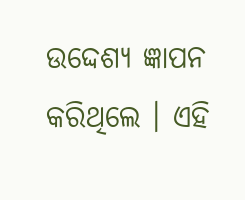ଉଦ୍ଦେଶ୍ୟ ଜ୍ଞାପନ କରିଥିଲେ । ଏହି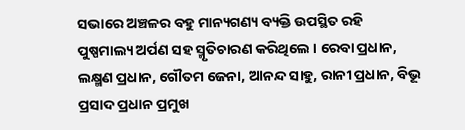ସଭାରେ ଅଞ୍ଚଳର ବହୁ ମାନ୍ୟଗଣ୍ୟ ବ୍ୟକ୍ତି ଉପସ୍ଥିତ ରହି ପୁଷ୍ପମାଲ୍ୟ ଅର୍ପଣ ସହ ସ୍ମୃତିଚାରଣ କରିଥିଲେ । ରେବା ପ୍ରଧାନ, ଲକ୍ଷ୍ମଣ ପ୍ରଧାନ, ଗୌତମ ଜେନା, ଆନନ୍ଦ ସାହୁ, ରାନୀ ପ୍ରଧାନ, ବିଭୂ ପ୍ରସାଦ ପ୍ରଧାନ ପ୍ରମୁଖ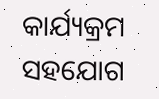କାର୍ଯ୍ୟକ୍ରମ ସହଯୋଗ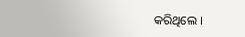କରିଥିଲେ ।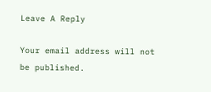Leave A Reply

Your email address will not be published.